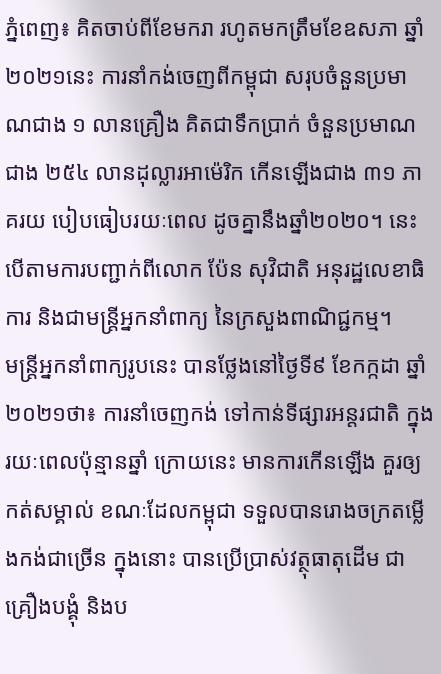ភ្នំពេញ៖ គិតចាប់ពីខែមករា រហូតមកត្រឹមខែឧសភា ឆ្នាំ២០២១នេះ ការនាំកង់ចេញពីកម្ពុជា សរុបចំនួនប្រមាណជាង ១ លានគ្រឿង គិតជាទឹកប្រាក់ ចំនួនប្រមាណជាង ២៥៤ លានដុល្លារអាម៉េរិក កើនឡើងជាង ៣១ ភាគរយ បៀបធៀបរយៈពេល ដូចគ្នានឹងឆ្នាំ២០២០។ នេះបេីតាមការបញ្ជាក់ពីលោក ប៉ែន សុវិជាតិ អនុរដ្ឋលេខាធិការ និងជាមន្រ្តីអ្នកនាំពាក្យ នៃក្រសួងពាណិជ្ជកម្ម។
មន្រ្តីអ្នកនាំពាក្យរូបនេះ បានថ្លែងនៅថ្ងៃទី៩ ខែកក្កដា ឆ្នាំ២០២១ថា៖ ការនាំចេញកង់ ទៅកាន់ទីផ្សារអន្តរជាតិ ក្នុងរយៈពេលប៉ុន្មានឆ្នាំ ក្រោយនេះ មានការកើនឡើង គួរឲ្យកត់សម្គាល់ ខណៈដែលកម្ពុជា ទទួលបានរោងចក្រតម្លើងកង់ជាច្រើន ក្នុងនោះ បានប្រើប្រាស់វត្ថុធាតុដើម ជាគ្រឿងបង្គុំ និងប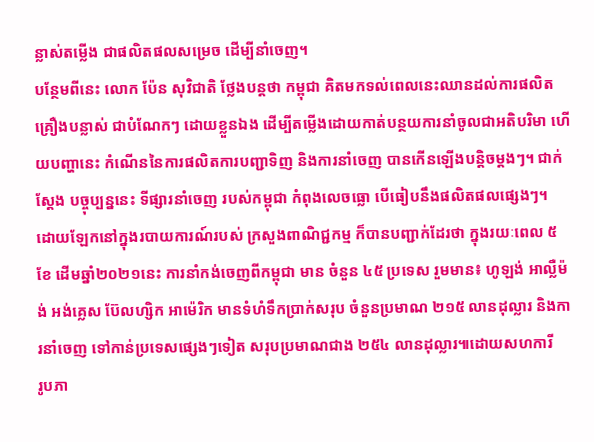ន្លាស់តម្លើង ជាផលិតផលសម្រេច ដើម្បីនាំចេញ។
បន្ថែមពីនេះ លោក ប៉ែន សុវិជាតិ ថ្លែងបន្តថា កម្ពុជា គិតមកទល់ពេលនេះឈានដល់ការផលិតគ្រឿងបន្លាស់ ជាបំណែកៗ ដោយខ្លួនឯង ដើម្បីតម្លើងដោយកាត់បន្ថយការនាំចូលជាអតិបរិមា ហើយបញ្ហានេះ កំណើននៃការផលិតការបញ្ជាទិញ និងការនាំចេញ បានកើនឡើងបន្តិចម្ដងៗ។ ជាក់ស្តែង បច្ចុប្បន្ននេះ ទីផ្សារនាំចេញ របស់កម្ពុជា កំពុងលេចធ្លោ បើធៀបនឹងផលិតផលផ្សេងៗ។
ដោយឡែកនៅក្នុងរបាយការណ៍របស់ ក្រសួងពាណិជ្ជកម្ម ក៏បានបញ្ជាក់ដែរថា ក្នុងរយៈពេល ៥ខែ ដើមឆ្នាំ២០២១នេះ ការនាំកង់ចេញពីកម្ពុជា មាន ចំនួន ៤៥ ប្រទេស រួមមាន៖ ហូឡង់ អាល្លឺម៉ង់ អង់គ្លេស ប៊ែលហ្សិក អាម៉េរិក មានទំហំទឹកប្រាក់សរុប ចំនួនប្រមាណ ២១៥ លានដុល្លារ និងការនាំចេញ ទៅកាន់ប្រទេសផ្សេងៗទៀត សរុបប្រមាណជាង ២៥៤ លានដុល្លារ៕ដោយសហការី
រូបភា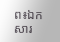ព៖ឯកសារ